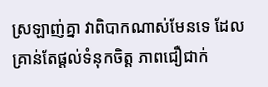ស្រឡាញ់គ្នា វាពិបាកណាស់មែនទេ ដែលគ្រាន់តែផ្ដល់ទំនុកចិត្ត ភាពជឿជាក់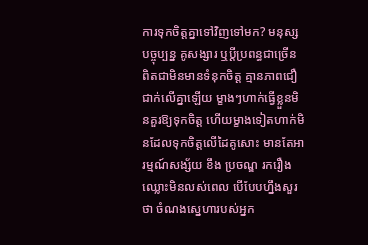ការទុកចិត្តគ្នាទៅវិញទៅមក? មនុស្សបច្ចុប្បន្ន គូសង្សារ ឬប្ដីប្រពន្ធជាច្រើន ពិតជាមិនមានទំនុកចិត្ត គ្មានភាពជឿជាក់លើគ្នាឡើយ ម្ខាងៗហាក់ធ្វើខ្លួនមិនគួរឱ្យទុកចិត្ត ហើយម្ខាងទៀតហាក់មិនដែលទុកចិត្តលើដៃគូសោះ មានតែអារម្មណ៍សង្ស័យ ខឹង ប្រចណ្ឌ រករឿងឈ្លោះមិនលស់ពេល បើបែបហ្នឹងសួរថា ចំណងស្នេហារបស់អ្នក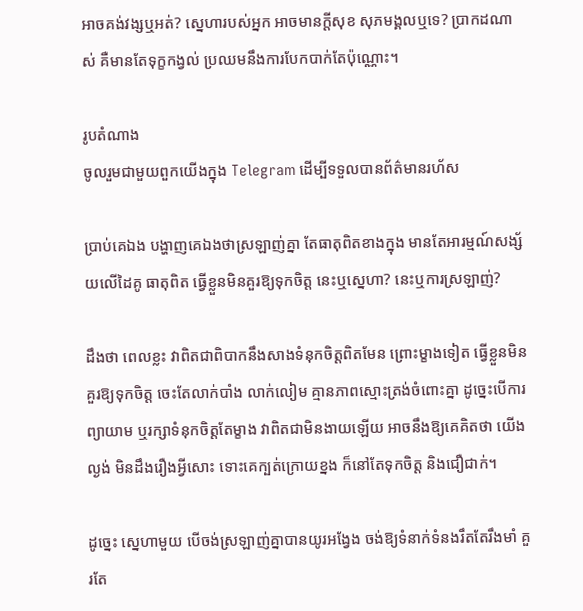អាចគង់វង្សឬអត់? ស្នេហារបស់អ្នក អាចមានក្ដីសុខ សុភមង្គលឬទេ? ប្រាកដណាស់ គឺមានតែទុក្ខកង្វល់ ប្រឈមនឹងការបែកបាក់តែប៉ុណ្ណោះ។

រូបតំណាង
ចូលរួមជាមួយពួកយើងក្នុង Telegram ដើម្បីទទួលបានព័ត៌មានរហ័ស

ប្រាប់គេឯង បង្ហាញគេឯងថាស្រឡាញ់គ្នា តែធាតុពិតខាងក្នុង មានតែអារម្មណ៍សង្ស័យលើដៃគូ ធាតុពិត ធ្វើខ្លួនមិនគួរឱ្យទុកចិត្ត នេះឬស្នេហា? នេះឬការស្រឡាញ់?

ដឹងថា ពេលខ្លះ វាពិតជាពិបាកនឹងសាងទំនុកចិត្តពិតមែន ព្រោះម្ខាងទៀត ធ្វើខ្លួនមិនគួរឱ្យទុកចិត្ត ចេះតែលាក់បាំង លាក់លៀម គ្មានភាពស្មោះត្រង់ចំពោះគ្នា ដូច្នេះបើការព្យាយាម ឬរក្សាទំនុកចិត្តតែម្ខាង វាពិតជាមិនងាយឡើយ អាចនឹងឱ្យគេគិតថា យើងល្ងង់ មិនដឹងរឿងអ្វីសោះ ទោះគេក្បត់ក្រោយខ្នង ក៏នៅតែទុកចិត្ត និងជឿជាក់។

ដូច្នេះ ស្នេហាមួយ បើចង់ស្រឡាញ់គ្នាបានយូរអង្វែង ចង់ឱ្យទំនាក់ទំនងរឹតតែរឹងមាំ គួរតែ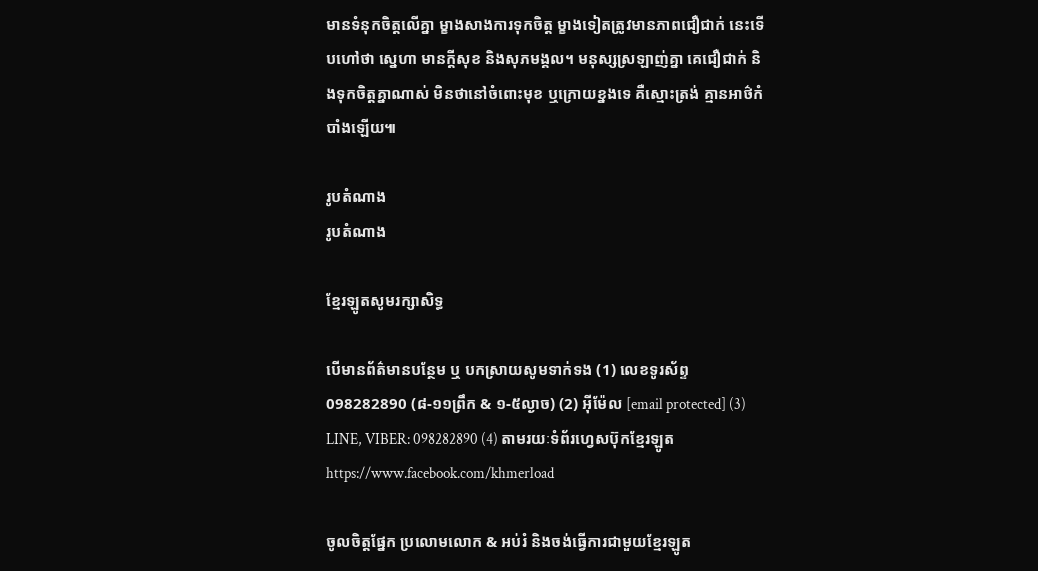មានទំនុកចិត្តលើគ្នា ម្ខាងសាងការទុកចិត្ត ម្ខាងទៀតត្រូវមានភាពជឿជាក់ នេះទើបហៅថា ស្នេហា មានក្ដីសុខ និងសុភមង្គល។ មនុស្សស្រឡាញ់គ្នា គេជឿជាក់ និងទុកចិត្តគ្នាណាស់ មិនថានៅចំពោះមុខ ឬក្រោយខ្នងទេ គឺស្មោះត្រង់ គ្មានអាថ៌កំបាំងឡើយ៕

រូបតំណាង
រូបតំណាង

ខ្មែរឡូតសូមរក្សាសិទ្ធ

បើមានព័ត៌មានបន្ថែម ឬ បកស្រាយសូមទាក់ទង (1) លេខទូរស័ព្ទ 098282890 (៨-១១ព្រឹក & ១-៥ល្ងាច) (2) អ៊ីម៉ែល [email protected] (3) LINE, VIBER: 098282890 (4) តាមរយៈទំព័រហ្វេសប៊ុកខ្មែរឡូត https://www.facebook.com/khmerload

ចូលចិត្តផ្នែក ប្រលោមលោក & អប់រំ និងចង់ធ្វើការជាមួយខ្មែរឡូត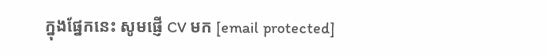ក្នុងផ្នែកនេះ សូមផ្ញើ CV មក [email protected]